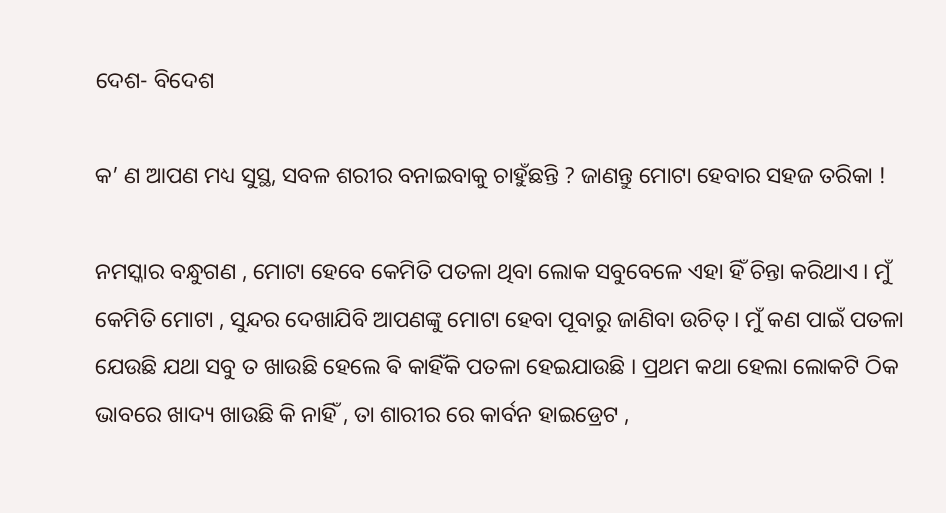ଦେଶ- ବିଦେଶ

କ’ ଣ ଆପଣ ମଧ୍ୟ ସୁସ୍ଥ, ସବଳ ଶରୀର ବନାଇବାକୁ ଚାହୁଁଛନ୍ତି ? ଜାଣନ୍ତୁ ମୋଟା ହେବାର ସହଜ ତରିକା !

ନମସ୍କାର ବନ୍ଧୁଗଣ , ମୋଟା ହେବେ କେମିତି ପତଳା ଥିବା ଲୋକ ସବୁବେଳେ ଏହା ହିଁ ଚିନ୍ତା କରିଥାଏ । ମୁଁ କେମିତି ମୋଟା , ସୁନ୍ଦର ଦେଖାଯିବି ଆପଣଙ୍କୁ ମୋଟା ହେବା ପୂବାରୁ ଜାଣିବା ଉଚିତ୍ । ମୁଁ କଣ ପାଇଁ ପତଳା ଯେଉଛି ଯଥା ସବୁ ତ ଖାଉଛି ହେଲେ ଵି କାହିଁକି ପତଳା ହେଇଯାଉଛି । ପ୍ରଥମ କଥା ହେଲା ଲୋକଟି ଠିକ ଭାବରେ ଖାଦ୍ୟ ଖାଉଛି କି ନାହିଁ , ତା ଶାରୀର ରେ କାର୍ବନ ହାଇଡ୍ରେଟ ,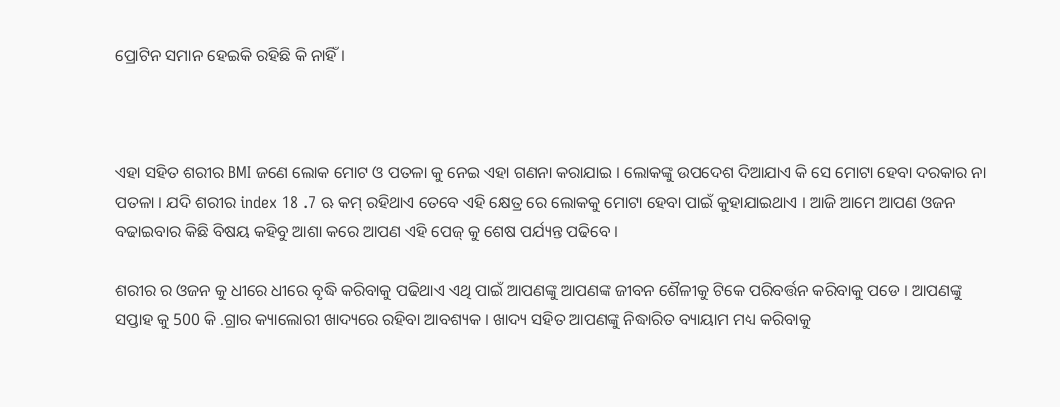ପ୍ରୋଟିନ ସମାନ ହେଇକି ରହିଛି କି ନାହିଁ ।



ଏହା ସହିତ ଶରୀର BMI ଜଣେ ଲୋକ ମୋଟ ଓ ପତଳା କୁ ନେଇ ଏହା ଗଣନା କରାଯାଇ । ଲୋକଙ୍କୁ ଉପଦେଶ ଦିଆଯାଏ କି ସେ ମୋଟା ହେବା ଦରକାର ନା ପତଳା । ଯଦି ଶରୀର index 18 .7 ଋ କମ୍ ରହିଥାଏ ତେବେ ଏହି କ୍ଷେତ୍ର ରେ ଲୋକକୁ ମୋଟା ହେବା ପାଇଁ କୁହାଯାଇଥାଏ । ଆଜି ଆମେ ଆପଣ ଓଜନ ବଢାଇବାର କିଛି ବିଷୟ କହିବୁ ଆଶା କରେ ଆପଣ ଏହି ପେଜ୍ କୁ ଶେଷ ପର୍ଯ୍ୟନ୍ତ ପଢିବେ ।

ଶରୀର ର ଓଜନ କୁ ଧୀରେ ଧୀରେ ବୃଦ୍ଧି କରିବାକୁ ପଢିଥାଏ ଏଥି ପାଇଁ ଆପଣଙ୍କୁ ଆପଣଙ୍କ ଜୀବନ ଶୈଳୀକୁ ଟିକେ ପରିବର୍ତ୍ତନ କରିବାକୁ ପଡେ । ଆପଣଙ୍କୁ ସପ୍ତାହ କୁ 500 କି .ଗ୍ରାର କ୍ୟାଲୋରୀ ଖାଦ୍ୟରେ ରହିବା ଆବଶ୍ୟକ । ଖାଦ୍ୟ ସହିତ ଆପଣଙ୍କୁ ନିଦ୍ଧାରିତ ବ୍ୟାୟାମ ମଧ୍ୟ କରିବାକୁ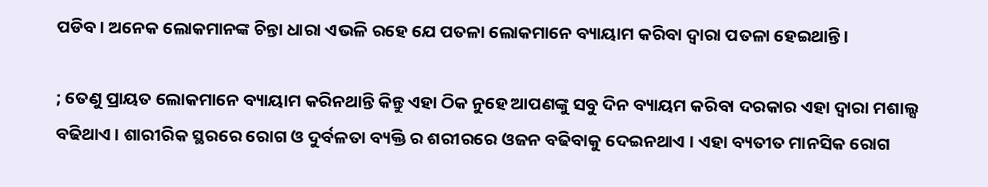ପଡିବ । ଅନେକ ଲୋକମାନଙ୍କ ଚିନ୍ତା ଧାରା ଏଭଳି ରହେ ଯେ ପତଳା ଲୋକମାନେ ବ୍ୟାୟାମ କରିବା ଦ୍ଵାରା ପତଳା ହେଇଥାନ୍ତି ।

; ତେଣୁ ପ୍ରାୟତ ଲୋକମାନେ ବ୍ୟାୟାମ କରିନଥାନ୍ତି କିନ୍ତୁ ଏହା ଠିକ ନୁହେ ଆପଣଙ୍କୁ ସବୁ ଦିନ ବ୍ୟାୟମ କରିବା ଦରକାର ଏହା ଦ୍ଵାରା ମଶାଲ୍ସ ବଢିଥାଏ । ଶାରୀରିକ ସ୍ଥରରେ ରୋଗ ଓ ଦୁର୍ବଳତା ବ୍ୟକ୍ତି ର ଶରୀରରେ ଓଜନ ବଢିବାକୁ ଦେଇନଥାଏ । ଏହା ବ୍ୟତୀତ ମାନସିକ ରୋଗ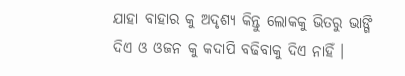ଯାହା ବାହାର କୁ ଅଦୃଶ୍ୟ କିନ୍ତୁ ଲୋକକୁ ଭିତରୁ ଭାଙ୍ଗି ଦିଏ ଓ ଓଜନ କୁ କଦାପି ବଢିବାକୁ ଦିଏ ନାହିଁ ।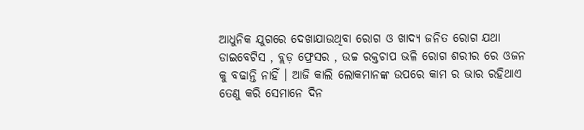ଆଧୁନିକ ଯୁଗରେ ଦେଖାଯାଉଥିବା ରୋଗ ଓ ଖାଦ୍ୟ ଜନିତ ରୋଗ ଯଥା ଡାଇବେଟିସ , ବ୍ଲଡ଼ ଫ୍ରେସର , ଉଚ୍ଚ ରକ୍ତଚାପ ଭଳି ରୋଗ ଶରୀର ରେ ଓଜନ କୁ ବଢାନ୍ତି ନାହିଁ । ଆଜି କାଲି ଲୋକମାନଙ୍କ ଉପରେ କାମ ର ଭାର ରହିଥାଏ ତେଣୁ କରି ସେମାନେ ଦିନ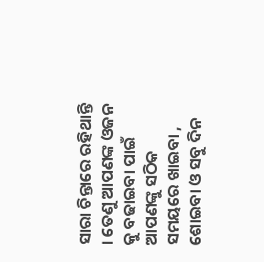ସାରା ଚିନ୍ତାରେ ରହିଥାନ୍ତି । ତେଣୁ ଆପଣଙ୍କ ଓଜନ କୁ ବଢାଇବା ପାଇଁ ଆପଣଙ୍କୁ ସଠିକ ସମୟରେ ଖାଇବା , ଶୋଇବା ଓ ସବୁ ଦିନ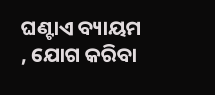ଘଣ୍ଟାଏ ବ୍ୟାୟମ , ଯୋଗ କରିବା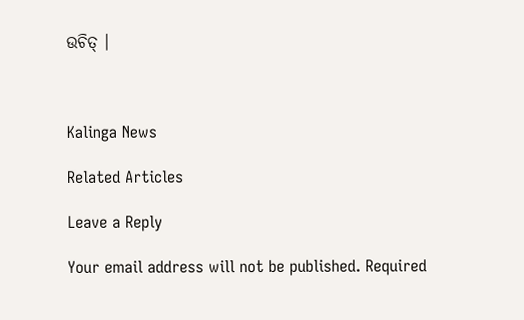ଉଚିତ୍ ।



Kalinga News

Related Articles

Leave a Reply

Your email address will not be published. Required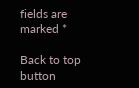fields are marked *

Back to top button